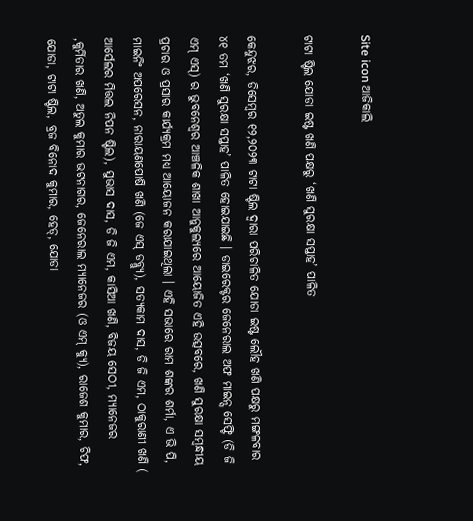Site icon ଆଜିକାଲି

ଟାଟା ଷ୍ଟିଲ ଯୋଡା ଇଷ୍ଟ ଖଣି ପକ୍ଷରୁ ‘ଖଣି ସୁରକ୍ଷା ସପ୍ତାହ’ ପାଳିତ

କେନ୍ଦୁଝର, ଡିସେମ୍ବର ୧୨,୨୦୨୩ ଟାଟା ଷ୍ଟିଲ ଦ୍ଵାରା ପରିଚାଳିତ ଯୋଡା ଇଷ୍ଟ ଲୌହ ଖଣି ପକ୍ଷରୁ ମଙ୍ଗଳବାର ୪୧ ତମ ‘ଖଣି ସୁରକ୍ଷା ସପ୍ତାହ’ ପାଳିତ ହୋଇଯାଇଛି । ଡାଇରେକ୍ଟର ଜେନେରାଲ ଅଫ ମାଇନ୍ସ ସେଫ୍ଟି (ଡି ଜି ଏମ୍ ଏସ୍) ର ଭୁବନେଶ୍ବର ଆଞ୍ଚଳିକ ଶାଖା ଆନୁକୁଲ୍ୟରେ ଆୟୋଜିତ ଏହି ଉତ୍ସବରେ, ଖଣି ସୁରକ୍ଷା ସମ୍ବନ୍ଧୀୟ ପ୍ରଚାର ଓ ପ୍ରସାର କାର୍ଯ୍ୟକ୍ରମ ମଧ୍ୟ ଆୟୋଜନ କରାଯାଇଥିଲା । ଏହି ସଭାରେ ରାମ ଶଙ୍କର ଶର୍ମା, ଏ ଭି ପି, ମାଇନିଂ ଅପରେସନ, ନାରାୟଣପୋଷି ଖଣି (ଜେ ଏସ୍ ଡବ୍ଲ୍ଯୁ), ସତ୍ୟକାମ ଦାସ, ଡି ଜି ଏମ, ଠାକୁରାଣୀ ଖଣି ( ଆର୍ସେଲର ମିତ୍ତଲ ନିପନ ଷ୍ଟିଲ), ସୁଭାସ ଦାସ, ଡି ଜି ଏମ, କାସିଆ ଖଣି, ବିଜୟ ସେଠୀ, ମ୍ୟାନେଜର ,କୁର୍ମିତାର ଖଣି, ଅତୁଲ କୁମାର ଭଟନାଗର, ଜେନେରାଲ ମ୍ୟାନେଜର (ଓ ଏମ୍ କ୍ୟୁ), ରାଜେଶ କୁମାର, ଚିଫ, ଯୋଡା, ଟାଟା ଷ୍ଟିଲ, ବ୍ରଜ ବିନୋଦ କୁମାର, ହେଡ୍, ଯୋଡା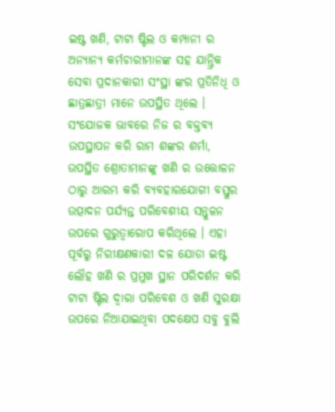ଇଷ୍ଟ ଖଣି, ଟାଟା ଷ୍ଟିଲ ଓ କମ୍ପାନୀ ର ଅନ୍ୟାନ୍ୟ କର୍ମଚାରୀମାନଙ୍କ ସହ ଯାନ୍ତ୍ରିକ ସେବା ପ୍ରଦାନକାରୀ ସଂସ୍ଥା ଙ୍କର ପ୍ରତିନିଧି ଓ ଛାତ୍ରଛାତ୍ରୀ ମାନେ ଉପସ୍ଥିତ ଥିଲେ । ସଂଯୋଜକ ଭାବରେ ନିଜ ର ବକ୍ତବ୍ୟ ଉପସ୍ଥାପନ କରି ରାମ ଶଙ୍କର ଶର୍ମା, ଉପସ୍ଥିତ ଶ୍ରୋତାମାନଙ୍କୁ ଖଣି ର ଉତ୍ତୋଳନ ଠାରୁ ଆରମ୍ଭ କରି ବ୍ୟବହାରଯୋଗୀ ବସ୍ତୁର ଉତ୍ପାଦନ ପର୍ଯ୍ୟନ୍ତ ପରିବେଶୀୟ ସନ୍ତୁଳନ ଉପରେ ଗୁରୁତ୍ୱାରୋପ କରିଥିଲେ । ଏହା ପୂର୍ବରୁ ନିରୀକ୍ଷଣକାରୀ ଦଳ ଯୋଡା ଇଷ୍ଟ ଲୌହ ଖଣି ର ପ୍ରମୁଖ ସ୍ଥାନ ପରିଦର୍ଶନ କରି ଟାଟା ଷ୍ଟିଲ ଦ୍ଵାରା ପରିବେଶ ଓ ଖଣି ସୁରକ୍ଷା ଉପରେ ନିଆଯାଇଥିବା ପଦକ୍ଷେପ ସବୁ ବୁଲି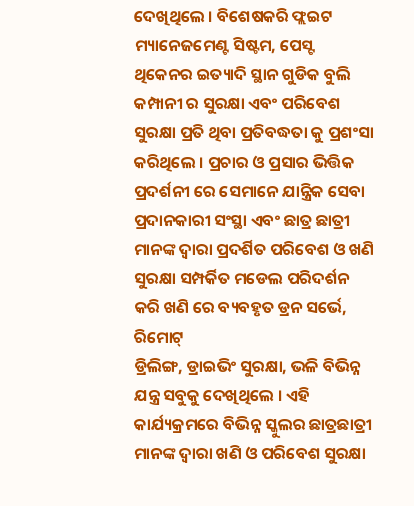ଦେଖିଥିଲେ । ବିଶେଷକରି ଫ୍ଲଇଟ ମ୍ୟାନେଜମେଣ୍ଟ ସିଷ୍ଟମ, ପେସ୍ଟ ଥିକେନର ଇତ୍ୟାଦି ସ୍ଥାନ ଗୁଡିକ ବୁଲି କମ୍ପାନୀ ର ସୁରକ୍ଷା ଏବଂ ପରିବେଶ ସୁରକ୍ଷା ପ୍ରତି ଥିବା ପ୍ରତିବଦ୍ଧତା କୁ ପ୍ରଶଂସା କରିଥିଲେ । ପ୍ରଚାର ଓ ପ୍ରସାର ଭିତ୍ତିକ ପ୍ରଦର୍ଶନୀ ରେ ସେମାନେ ଯାନ୍ତ୍ରିକ ସେବା ପ୍ରଦାନକାରୀ ସଂସ୍ଥା ଏବଂ ଛାତ୍ର ଛାତ୍ରୀ ମାନଙ୍କ ଦ୍ୱାରା ପ୍ରଦର୍ଶିତ ପରିବେଶ ଓ ଖଣି ସୁରକ୍ଷା ସମ୍ପର୍କିତ ମଡେଲ ପରିଦର୍ଶନ କରି ଖଣି ରେ ବ୍ୟବହୃତ ଡ୍ରନ ସର୍ଭେ, ରିମୋଟ୍
ଡ୍ରିଲିଙ୍ଗ, ଡ୍ରାଇଭିଂ ସୁରକ୍ଷା, ଭଳି ବିଭିନ୍ନ ଯନ୍ତ୍ର ସବୁକୁ ଦେଖିଥିଲେ । ଏହି କାର୍ଯ୍ୟକ୍ରମରେ ବିଭିନ୍ନ ସ୍କୁଲର ଛାତ୍ରଛାତ୍ରୀ ମାନଙ୍କ ଦ୍ଵାରା ଖଣି ଓ ପରିବେଶ ସୁରକ୍ଷା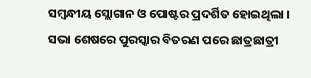ସମ୍ବନ୍ଧୀୟ ସ୍ଲୋଗାନ ଓ ପୋଷ୍ଟର ପ୍ରଦର୍ଶିତ ହୋଇଥିଲା । ସଭା ଶେଷରେ ପୁରସ୍କାର ବିତରଣ ପରେ ଛାତ୍ରଛାତ୍ରୀ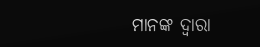ମାନଙ୍କ ଦ୍ଵାରା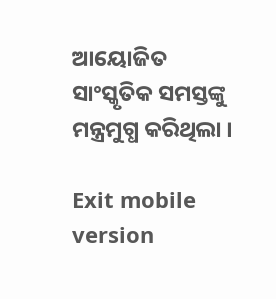ଆୟୋଜିତ ସାଂସ୍କୃତିକ ସମସ୍ତଙ୍କୁ ମନ୍ତ୍ରମୁଗ୍ଧ କରିଥିଲା ।

Exit mobile version